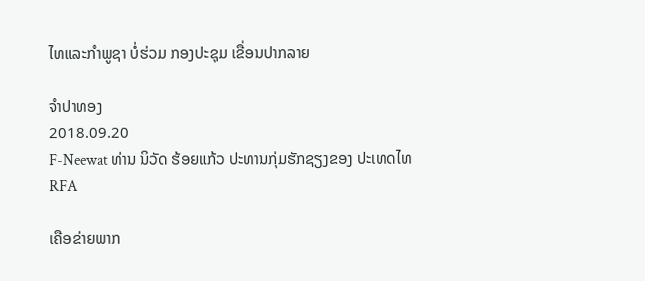ໄທແລະກໍາພູຊາ ບໍ່ຮ່ວມ ກອງປະຊຸມ ເຂື່ອນປາກລາຍ

ຈຳປາທອງ
2018.09.20
F-Neewat ທ່ານ ນິວັດ ຮ້ອຍແກ້ວ ປະທານກຸ່ມຮັກຊຽງຂອງ ປະເທດໄທ
RFA

ເຄືອຂ່າຍພາກ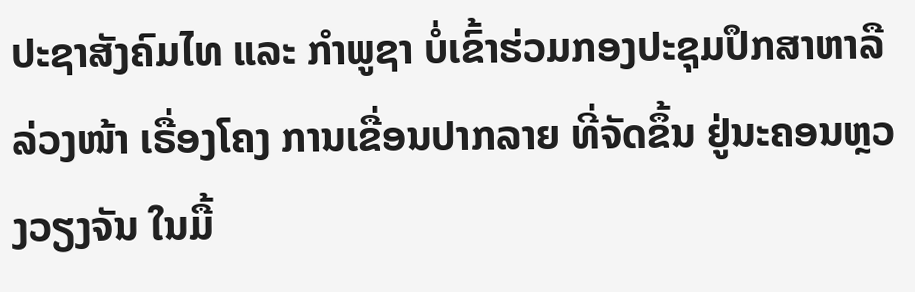ປະຊາສັງຄົມໄທ ແລະ ກໍາພູຊາ ບໍ່ເຂົ້າຮ່ວມກອງປະຊຸມປຶກສາຫາລືລ່ວງໜ້າ ເຣື່ອງໂຄງ ການເຂື່ອນປາກລາຍ ທີ່ຈັດຂຶ້ນ ຢູ່ນະຄອນຫຼວງວຽງຈັນ ໃນມື້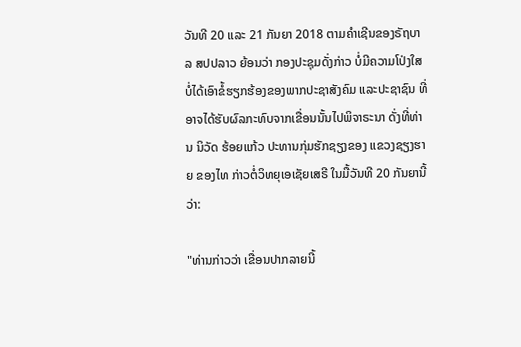ວັນທີ 20 ແລະ 21 ກັນຍາ 2018 ຕາມຄໍາເຊີນຂອງຣັຖບາລ ສປປລາວ ຍ້ອນວ່າ ກອງປະຊຸມດັ່ງກ່າວ ບໍ່ມີຄວາມໂປ່ງໃສ ບໍ່ໄດ້ເອົາຂໍ້ຮຽກຮ້ອງຂອງພາກປະຊາສັງຄົມ ແລະປະຊາຊົນ ທີ່ອາຈໄດ້ຮັບຜົລກະທົບຈາກເຂື່ອນນັ້ນໄປພິຈາຣະນາ ດັ່ງທີ່ທ່ານ ນິວັດ ຮ້ອຍແກ້ວ ປະທານກຸ່ມຮັກຊຽງຂອງ ແຂວງຊຽງຮາຍ ຂອງໄທ ກ່າວຕໍ່ວິທຍຸເອເຊັຍເສຣີ ໃນມື້ວັນທີ 20 ກັນຍານີ້ວ່າ:

"ທ່ານກ່າວວ່າ ເຂື່ອນປາກລາຍນີ້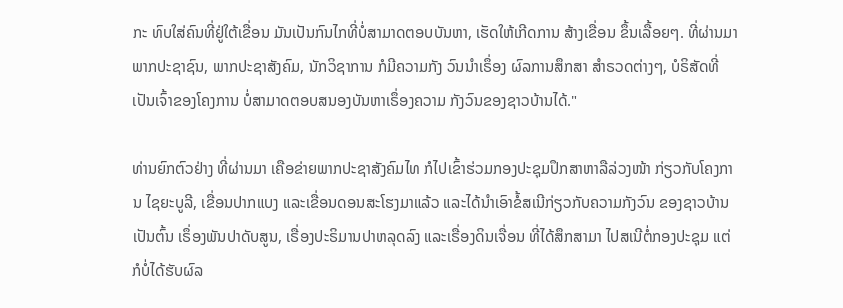ກະ ທົບໃສ່ຄົນທີ່ຢູ່ໃຕ້ເຂື່ອນ ມັນເປັນກົນໄກທີ່ບໍ່ສາມາດຕອບບັນຫາ, ເຮັດໃຫ້ເກີດການ ສ້າງເຂື່ອນ ຂຶ້ນເລື້ອຍໆ. ທີ່ຜ່ານມາ ພາກປະຊາຊົນ, ພາກປະຊາສັງຄົມ, ນັກວິຊາການ ກໍມີຄວາມກັງ ວົນນໍາເຣຶ່ອງ ຜົລການສຶກສາ ສໍາຣວດຕ່າງໆ, ບໍຣິສັດທີ່ເປັນເຈົ້າຂອງໂຄງການ ບໍ່ສາມາດຕອບສນອງບັນຫາເຣຶ່ອງຄວາມ ກັງວົນຂອງຊາວບ້ານໄດ້."

ທ່ານຍົກຕົວຢ່າງ ທີ່ຜ່ານມາ ເຄືອຂ່າຍພາກປະຊາສັງຄົມໄທ ກໍໄປເຂົ້າຮ່ວມກອງປະຊຸມປຶກສາຫາລືລ່ວງໜ້າ ກ່ຽວກັບໂຄງການ ໄຊຍະບູລີ, ເຂື່ອນປາກແບງ ແລະເຂື່ອນດອນສະໂຮງມາແລ້ວ ແລະໄດ້ນໍາເອົາຂໍ້ສເນີກ່ຽວກັບຄວາມກັງວົນ ຂອງຊາວບ້ານ ເປັນຕົ້ນ ເຣຶ່ອງພັນປາດັບສູນ, ເຣື່ອງປະຣິມານປາຫລຸດລົງ ແລະເຣື່ອງດິນເຈື່ອນ ທີ່ໄດ້ສຶກສາມາ ໄປສເນີຕໍ່ກອງປະຊຸມ ແຕ່ກໍບໍ່ໄດ້ຮັບຜົລ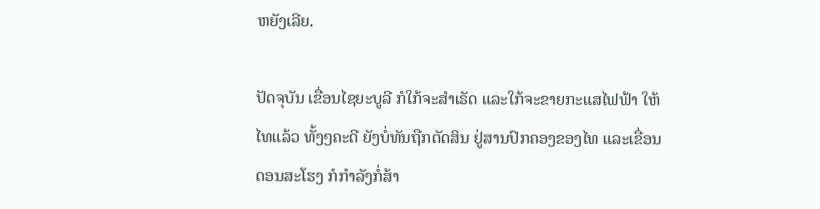ຫຍັງເລີຍ.

ປັດຈຸບັນ ເຂື່ອນໄຊຍະບູລີ ກໍໃກ້ຈະສໍາເຣັດ ແລະໃກ້ຈະຂາຍກະແສໄຟຟ້າ ໃຫ້ໄທແລ້ວ ທັ້ງໆຄະດີ ຍັງບໍ່ທັນຖືກຕັດສິນ ຢູ່ສານປົກຄອງຂອງໄທ ແລະເຂື່ອນດອນສະໂຮງ ກໍກໍາລັງກໍ່ສ້າ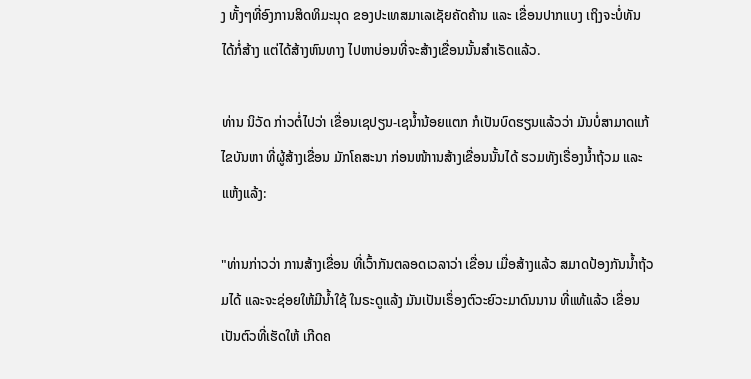ງ ທັ້ງໆທີ່ອົງການສິດທິມະນຸດ ຂອງປະເທສມາເລເຊັຍຄັດຄ້ານ ແລະ ເຂື່ອນປາກແບງ ເຖິງຈະບໍ່ທັນ ໄດ້ກໍ່ສ້າງ ແຕ່ໄດ້ສ້າງຫົນທາງ ໄປຫາບ່ອນທີ່ຈະສ້າງເຂື່ອນນັ້ນສໍາເຣັດແລ້ວ.

ທ່ານ ນິວັດ ກ່າວຕໍ່ໄປວ່າ ເຂື່ອນເຊປຽນ-ເຊນໍ້ານ້ອຍແຕກ ກໍເປັນບົດຮຽນແລ້ວວ່າ ມັນບໍ່ສາມາດແກ້ໄຂບັນຫາ ທີ່ຜູ້ສ້າງເຂື່ອນ ມັກໂຄສະນາ ກ່ອນໜ້າານສ້າງເຂື່ອນນັ້ນໄດ້ ຮວມທັງເຣື່ອງນໍ້າຖ້ວມ ແລະແຫ້ງແລ້ງ:

"ທ່ານກ່າວວ່າ ການສ້າງເຂື່ອນ ທີ່ເວົ້າກັນຕລອດເວລາວ່າ ເຂື່ອນ ເມື່ອສ້າງແລ້ວ ສມາດປ້ອງກັນນໍ້າຖ້ວມໄດ້ ແລະຈະຊ່ອຍໃຫ້ມີນໍ້າໃຊ້ ໃນຣະດູແລ້ງ ມັນເປັນເຣຶ່ອງຕົວະຍົວະມາດົນນານ ທີ່ແທ້ແລ້ວ ເຂື່ອນ ເປັນຕົວທີ່ເຮັດໃຫ້ ເກີດຄ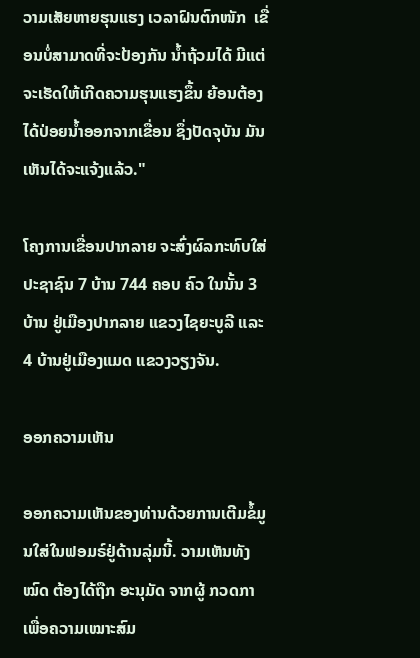ວາມເສັຍຫາຍຮຸນແຮງ ເວລາຝົນຕົກໜັກ  ເຂື່ອນບໍ່ສາມາດທີ່ຈະປ້ອງກັນ ນໍ້າຖ້ວມໄດ້ ມີແຕ່ຈະເຮັດໃຫ້ເກີດຄວາມຮຸນແຮງຂຶ້ນ ຍ້ອນຕ້ອງໄດ້ປ່ອຍນໍ້າອອກຈາກເຂື່ອນ ຊຶ່ງປັດຈຸບັນ ມັນເຫັນໄດ້ຈະແຈ້ງແລ້ວ."

ໂຄງການເຂື່ອນປາກລາຍ ຈະສົ່ງຜົລກະທົບໃສ່ປະຊາຊົນ 7 ບ້ານ 744 ຄອບ ຄົວ ໃນນັ້ນ 3 ບ້ານ ຢູ່ເມືອງປາກລາຍ ແຂວງໄຊຍະບູລີ ແລະ 4 ບ້ານຢູ່ເມືອງແມດ ແຂວງວຽງຈັນ.

ອອກຄວາມເຫັນ

ອອກຄວາມເຫັນຂອງທ່ານດ້ວຍການເຕີມຂໍ້ມູນໃສ່ໃນຟອມຣ໌ຢູ່ດ້ານລຸ່ມນີ້. ວາມເຫັນທັງໝົດ ຕ້ອງໄດ້ຖືກ ອະນຸມັດ ຈາກຜູ້ ກວດກາ ເພື່ອຄວາມເໝາະສົມ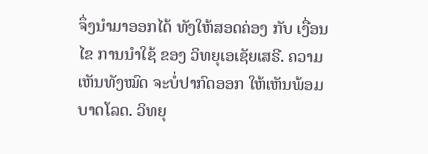ຈຶ່ງນໍາມາອອກໄດ້ ທັງໃຫ້ສອດຄ່ອງ ກັບ ເງື່ອນໄຂ ການນຳໃຊ້ ຂອງ ວິທຍຸເອເຊັຍເສຣີ. ຄວາມເຫັນທັງໝົດ ຈະບໍ່ປາກົດອອກ ໃຫ້ເຫັນພ້ອມບາດໂລດ. ວິທຍຸ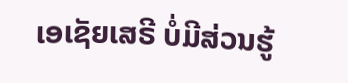ເອເຊັຍເສຣີ ບໍ່ມີສ່ວນຮູ້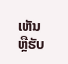ເຫັນ ຫຼືຮັບ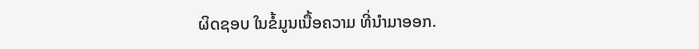ຜິດຊອບ ໃນຂໍ້ມູນເນື້ອຄວາມ ທີ່ນໍາມາອອກ.